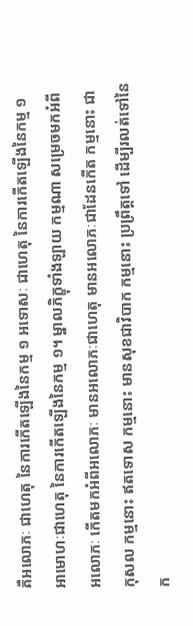គឺអលោភៈ ជាហេតុ នៃការកើតឡើងនៃកម្ម ១ អទោសៈ ជាហេតុ នៃការកើតឡើងនៃកម្ម ១ អាមោហៈជាហេតុ នៃការកើតឡើងនៃកម្ម ១។ ម្នាលភិក្ខុទាំងឡាយ កម្មណា សម្រេចមកអំពីអលោភៈ កើតមកអំពីអលោភៈ មានអលោភៈជាហេតុ មានអលោភៈជាដែនកើត កម្មនោះ ជាកុសល កម្មនោះ ឥតទោស កម្មនោះ មានសុខជាវិបាក កម្មនោះ ប្រព្រឹត្តទៅ ដើម្បីរលត់ទៅនៃក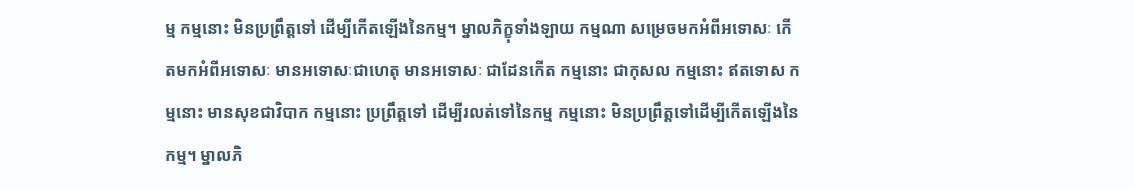ម្ម កម្មនោះ មិនប្រព្រឹត្តទៅ ដើម្បីកើតឡើងនៃកម្ម។ ម្នាលភិក្ខុទាំងឡាយ កម្មណា សម្រេចមកអំពីអទោសៈ កើតមកអំពីអទោសៈ មានអទោសៈជាហេតុ មានអទោសៈ ជាដែនកើត កម្មនោះ ជាកុសល កម្មនោះ ឥតទោស កម្មនោះ មានសុខជាវិបាក កម្មនោះ ប្រព្រឹត្តទៅ ដើម្បីរលត់ទៅនៃកម្ម កម្មនោះ មិនប្រព្រឹត្តទៅដើម្បីកើតឡើងនៃកម្ម។ ម្នាលភិ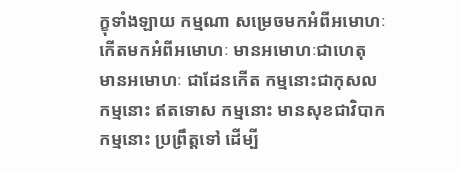ក្ខុទាំងឡាយ កម្មណា សម្រេចមកអំពីអមោហៈ កើតមកអំពីអមោហៈ មានអមោហៈជាហេតុ មានអមោហៈ ជាដែនកើត កម្មនោះជាកុសល កម្មនោះ ឥតទោស កម្មនោះ មានសុខជាវិបាក កម្មនោះ ប្រព្រឹត្តទៅ ដើម្បី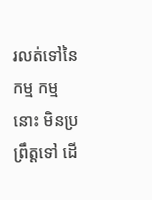រលត់ទៅនៃកម្ម កម្មនោះ មិនប្រព្រឹត្តទៅ ដើ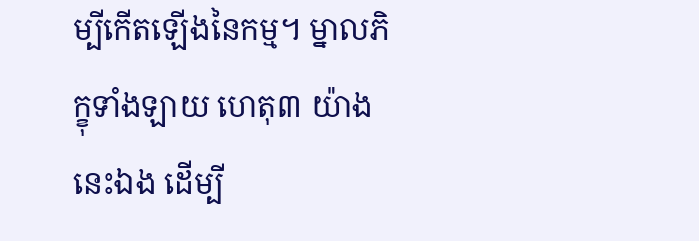ម្បីកើតឡើងនៃកម្ម។ ម្នាលភិក្ខុទាំងឡាយ ហេតុ៣ យ៉ាងនេះឯង ដើម្បី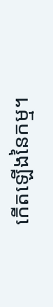កើតឡើងនៃកម្ម។